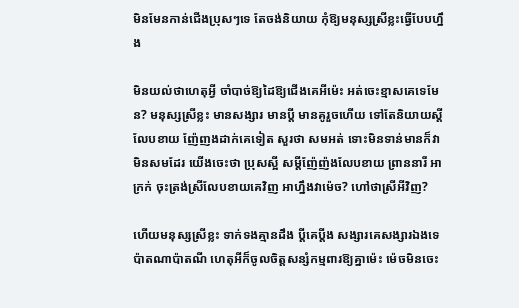មិនមែនកាន់ជើងប្រុសៗទេ តែចង់និយាយ កុំឱ្យមនុស្សស្រីខ្លះធ្វើបែបហ្នឹង

មិនយល់ថាហេតុអ្វី ចាំបាច់ឱ្យដៃឱ្យជើងគេអីម៉េះ អត់ចេះខ្មាសគេទេមែន? មនុស្សស្រីខ្លះ មានសង្សារ មានប្ដី មានគូរួចហើយ ទៅតែនិយាយស្ដីលែបខាយ ញ៉ែញងដាក់គេទៀត សួរថា សមអត់ ទោះមិនទាន់មានក៏វាមិនសមដែរ យើងចេះថា ប្រុសស្អី សម្ដីញ៉ែញ៉ងលែបខាយ ព្រាននារី អាក្រក់ ចុះត្រង់ស្រីលែបខាយគេវិញ អាហ្នឹងវាម៉េច? ហៅថាស្រីអីវិញ?

ហើយមនុស្សស្រីខ្លះ ទាក់ទងគ្មានដឹង ប្ដីគេប្ដីង សង្សារគេសង្សារឯងទេ ប៉ាតណាប៉ាតណី ហេតុអីក៏ចូលចិត្តសន្សំកម្មពារឱ្យគ្នាម៉េះ ម៉េចមិនចេះ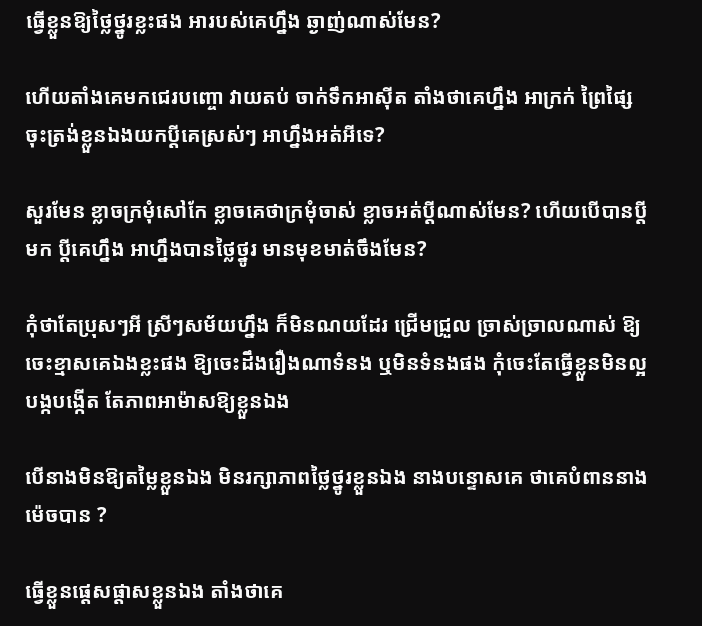ធ្វើខ្លួនឱ្យថ្លៃថ្នូរខ្លះផង អារបស់គេហ្នឹង ឆ្ងាញ់ណាស់មែន?

ហើយតាំងគេមកជេរបញ្ចោ វាយតប់ ចាក់ទឹកអាស៊ីត តាំងថាគេហ្នឹង អាក្រក់ ព្រៃផ្សៃ ចុះត្រង់ខ្លួនឯងយកប្ដីគេស្រស់ៗ អាហ្នឹងអត់អីទេ?

សួរមែន ខ្លាចក្រមុំសៅកែ ខ្លាចគេថាក្រមុំចាស់ ខ្លាចអត់ប្ដីណាស់មែន? ហើយបើបានប្ដីមក ប្ដីគេហ្នឹង អាហ្នឹងបានថ្លៃថ្នូរ មានមុខមាត់ចឹងមែន?

កុំថាតែប្រុសៗអី ស្រីៗសម័យហ្នឹង ក៏មិនណយដែរ ជ្រើមជ្រួល ច្រាស់ច្រាលណាស់ ឱ្យចេះខ្មាសគេឯងខ្លះផង ឱ្យចេះដឹងរឿងណាទំនង ឬមិនទំនងផង កុំចេះតែធ្វើខ្លួនមិនល្អ បង្កបង្កើត តែភាពអាម៉ាសឱ្យខ្លួនឯង

បើនាងមិនឱ្យតម្លៃខ្លួនឯង មិនរក្សាភាពថ្លៃថ្នូរខ្លួនឯង នាងបន្ទោសគេ ថាគេបំពាននាងម៉េចបាន ?

ធ្វើខ្លួនផ្ដេសផ្ដាសខ្លួនឯង តាំងថាគេ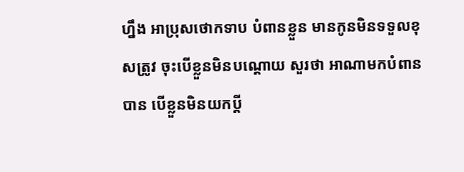ហ្នឹង អាប្រុសថោកទាប បំពានខ្លួន មានកូនមិនទទួលខុសត្រូវ ចុះបើខ្លួនមិនបណ្ដោយ សួរថា អាណាមកបំពានបាន បើខ្លួនមិនយកប្ដី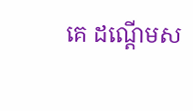គេ ដណ្ដើមស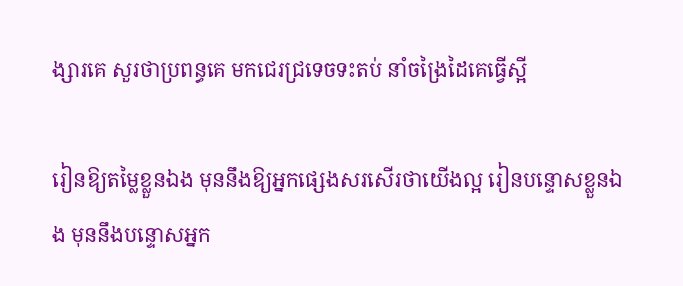ង្សារគេ សួរថាប្រពន្ធគេ មកជេរជ្រទេចទះតប់ នាំចង្រៃដៃគេធ្វើស្អី

រៀនឱ្យតម្លៃខ្លួនឯង មុននឹងឱ្យអ្នកផ្សេងសរសើរថាយើងល្អ រៀនបន្ទោសខ្លួនឯង មុននឹងបន្ទោសអ្នក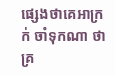ផ្សេងថាគេអាក្រក់ ចាំទុកណា ថាគ្រ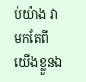ប់យ៉ាង វាមកតែពីយើងខ្លួនឯ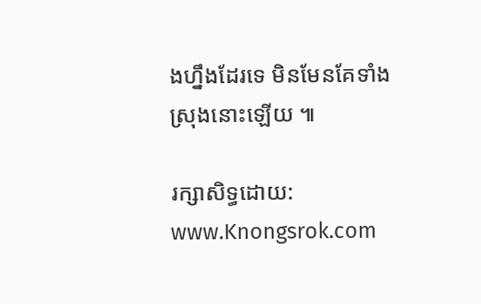ងហ្នឹងដែរទេ មិនមែនគែទាំងស្រុងនោះឡើយ ៕

រក្សាសិទ្ធដោយ: www.Knongsrok.com